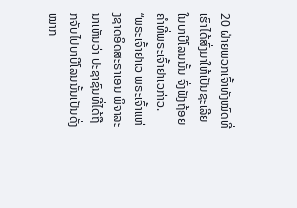20 ຝ່າຍພວກເຈົ້າທັງໝົດທີ່ເຮົາໄດ້ສົ່ງມາໃຫ້ເປັນຊະເລີຍໃນບາບີໂລນນັ້ນ ຈົ່ງຟັງຖ້ອຍຄຳທີ່ພຣະເຈົ້າຢາເວກ່າວ.
“ພຣະເຈົ້າຢາເວ ພຣະເຈົ້າແຫ່ງຊາດອິດສະຣາເອນ ພິຈາລະນາເຫັນວ່າ ປະຊາຊົນທີ່ໄດ້ຖືກຈັບໄປບາບີໂລນນັ້ນເປັນດັ່ງໝາກ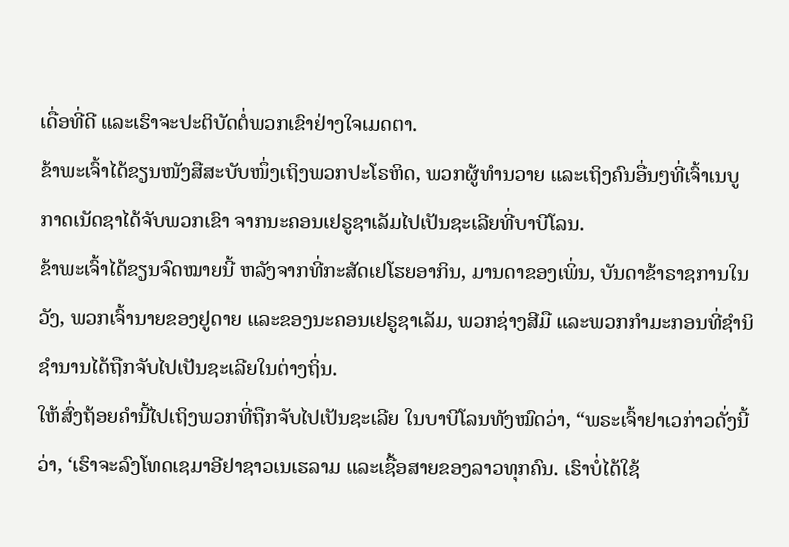ເດື່ອທີ່ດີ ແລະເຮົາຈະປະຕິບັດຕໍ່ພວກເຂົາຢ່າງໃຈເມດຕາ.
ຂ້າພະເຈົ້າໄດ້ຂຽນໜັງສືສະບັບໜຶ່ງເຖິງພວກປະໂຣຫິດ, ພວກຜູ້ທຳນວາຍ ແລະເຖິງຄົນອື່ນໆທີ່ເຈົ້າເນບູກາດເນັດຊາໄດ້ຈັບພວກເຂົາ ຈາກນະຄອນເຢຣູຊາເລັມໄປເປັນຊະເລີຍທີ່ບາບີໂລນ.
ຂ້າພະເຈົ້າໄດ້ຂຽນຈົດໝາຍນີ້ ຫລັງຈາກທີ່ກະສັດເຢໂຮຍອາກິນ, ມານດາຂອງເພິ່ນ, ບັນດາຂ້າຣາຊການໃນວັງ, ພວກເຈົ້ານາຍຂອງຢູດາຍ ແລະຂອງນະຄອນເຢຣູຊາເລັມ, ພວກຊ່າງສີມື ແລະພວກກຳມະກອນທີ່ຊຳນິຊຳນານໄດ້ຖືກຈັບໄປເປັນຊະເລີຍໃນຕ່າງຖິ່ນ.
ໃຫ້ສົ່ງຖ້ອຍຄຳນີ້ໄປເຖິງພວກທີ່ຖືກຈັບໄປເປັນຊະເລີຍ ໃນບາບີໂລນທັງໝົດວ່າ, “ພຣະເຈົ້າຢາເວກ່າວດັ່ງນີ້ວ່າ, ‘ເຮົາຈະລົງໂທດເຊມາອີຢາຊາວເນເຮລາມ ແລະເຊື້ອສາຍຂອງລາວທຸກຄົນ. ເຮົາບໍ່ໄດ້ໃຊ້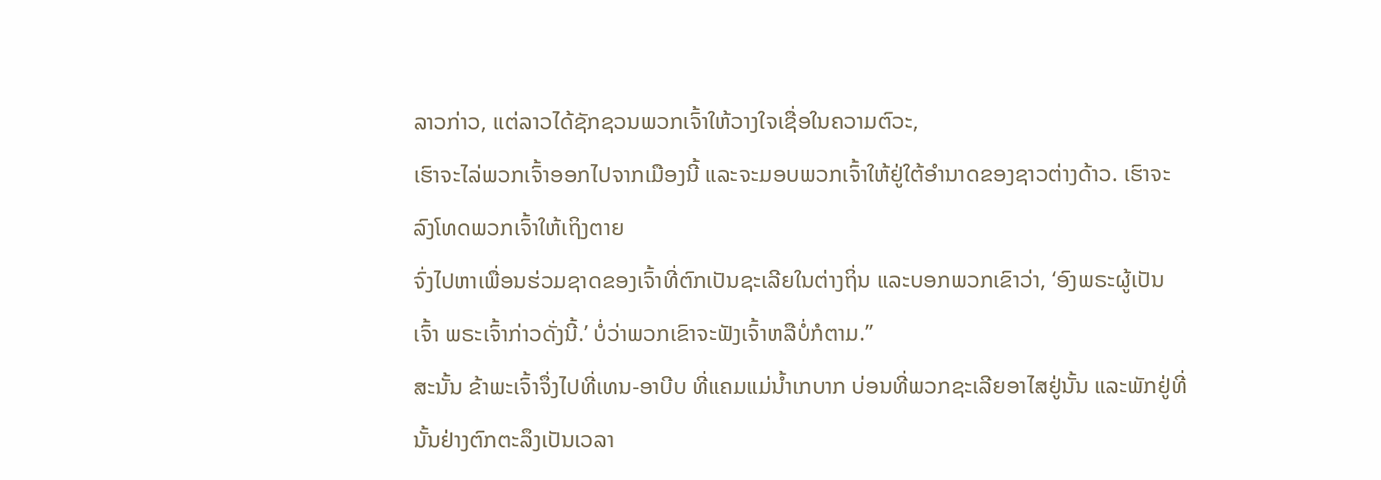ລາວກ່າວ, ແຕ່ລາວໄດ້ຊັກຊວນພວກເຈົ້າໃຫ້ວາງໃຈເຊື່ອໃນຄວາມຕົວະ,
ເຮົາຈະໄລ່ພວກເຈົ້າອອກໄປຈາກເມືອງນີ້ ແລະຈະມອບພວກເຈົ້າໃຫ້ຢູ່ໃຕ້ອຳນາດຂອງຊາວຕ່າງດ້າວ. ເຮົາຈະລົງໂທດພວກເຈົ້າໃຫ້ເຖິງຕາຍ
ຈົ່ງໄປຫາເພື່ອນຮ່ວມຊາດຂອງເຈົ້າທີ່ຕົກເປັນຊະເລີຍໃນຕ່າງຖິ່ນ ແລະບອກພວກເຂົາວ່າ, ‘ອົງພຣະຜູ້ເປັນເຈົ້າ ພຣະເຈົ້າກ່າວດັ່ງນີ້.’ ບໍ່ວ່າພວກເຂົາຈະຟັງເຈົ້າຫລືບໍ່ກໍຕາມ.”
ສະນັ້ນ ຂ້າພະເຈົ້າຈຶ່ງໄປທີ່ເທນ-ອາບີບ ທີ່ແຄມແມ່ນໍ້າເກບາກ ບ່ອນທີ່ພວກຊະເລີຍອາໄສຢູ່ນັ້ນ ແລະພັກຢູ່ທີ່ນັ້ນຢ່າງຕົກຕະລຶງເປັນເວລາ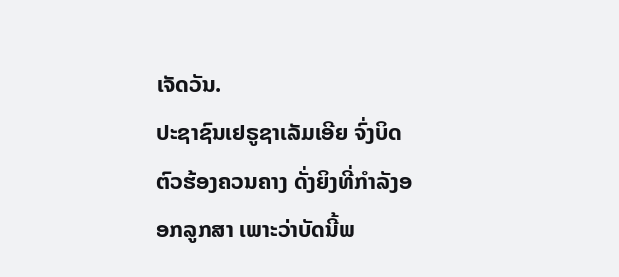ເຈັດວັນ.
ປະຊາຊົນເຢຣູຊາເລັມເອີຍ ຈົ່ງບິດຕົວຮ້ອງຄວນຄາງ ດັ່ງຍິງທີ່ກຳລັງອອກລູກສາ ເພາະວ່າບັດນີ້ພ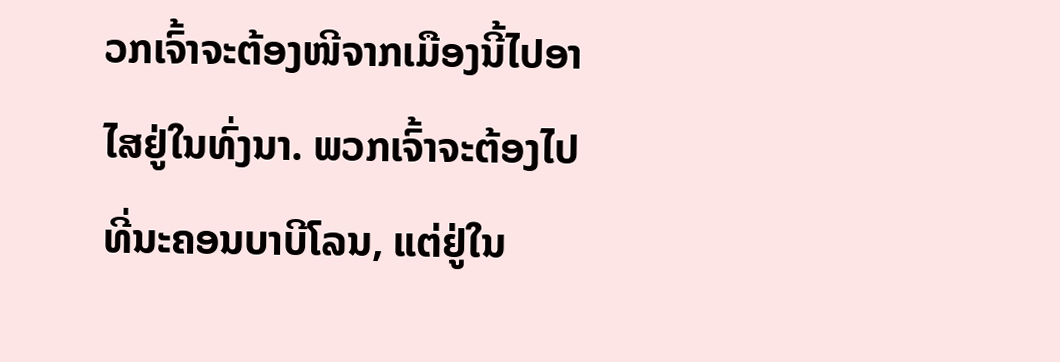ວກເຈົ້າຈະຕ້ອງໜີຈາກເມືອງນີ້ໄປອາໄສຢູ່ໃນທົ່ງນາ. ພວກເຈົ້າຈະຕ້ອງໄປທີ່ນະຄອນບາບີໂລນ, ແຕ່ຢູ່ໃນ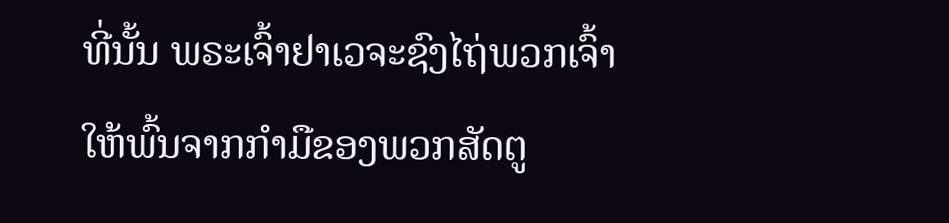ທີ່ນັ້ນ ພຣະເຈົ້າຢາເວຈະຊົງໄຖ່ພວກເຈົ້າໃຫ້ພົ້ນຈາກກຳມືຂອງພວກສັດຕູ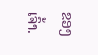ຂອງເຈົ້າ.